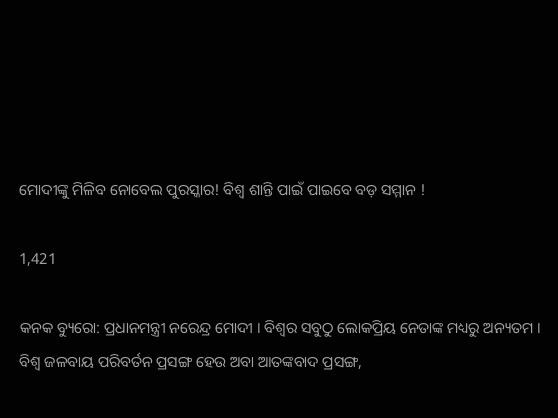ମୋଦୀଙ୍କୁ ମିଳିବ ନୋବେଲ ପୁରସ୍କାର! ବିଶ୍ୱ ଶାନ୍ତି ପାଇଁ ପାଇବେ ବଡ଼ ସମ୍ମାନ !

1,421

କନକ ବ୍ୟୁରୋ: ପ୍ରଧାନମନ୍ତ୍ରୀ ନରେନ୍ଦ୍ର ମୋଦୀ । ବିଶ୍ୱର ସବୁଠୁ ଲୋକପ୍ରିୟ ନେତାଙ୍କ ମଧ୍ୟରୁ ଅନ୍ୟତମ । ବିଶ୍ୱ ଜଳବାୟ ପରିବର୍ତନ ପ୍ରସଙ୍ଗ ହେଉ ଅବା ଆତଙ୍କବାଦ ପ୍ରସଙ୍ଗ,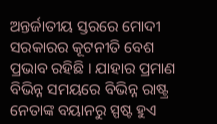ଅନ୍ତର୍ଜାତୀୟ ସ୍ତରରେ ମୋଦୀ ସରକାରର କୂଟନୀତି ବେଶ ପ୍ରଭାବ ରହିଛି । ଯାହାର ପ୍ରମାଣ ବିଭିନ୍ନ ସମୟରେ ବିଭିନ୍ନ ରାଷ୍ଟ୍ର ନେତାଙ୍କ ବୟାନରୁ ସ୍ପଷ୍ଟ ହୁଏ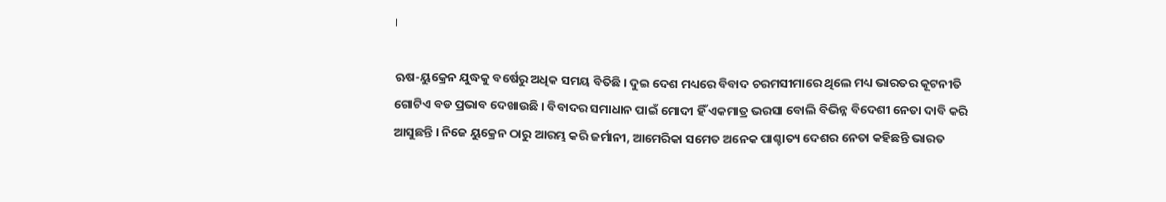।

ଋଷ-ୟୁକ୍ରେନ ଯୁଦ୍ଧକୁ ବର୍ଷେରୁ ଅଧିକ ସମୟ ବିତିଛି । ଦୁଇ ଦେଶ ମଧ୍ୟରେ ବିବାଦ ଚରମସୀମାରେ ଥିଲେ ମଧ୍ୟ ଭାରତର କୂଟନୀତି ଗୋଟିଏ ବଡ ପ୍ରଭାବ ଦେଖାଉଛି । ବିବାଦର ସମାଧାନ ପାଇଁ ମୋଦୀ ହିଁ ଏକମାତ୍ର ଭରସା ବୋଲି ବିଭିନ୍ନ ବିଦେଶୀ ନେତା ଦାବି କରି ଆସୁଛନ୍ତି । ନିଜେ ୟୁକ୍ରେନ ଠାରୁ ଆରମ୍ଭ କରି ଜର୍ମାନୀ, ଆମେରିକା ସମେତ ଅନେକ ପାଶ୍ଚାତ୍ୟ ଦେଶର ନେତା କହିଛନ୍ତି ଭାରତ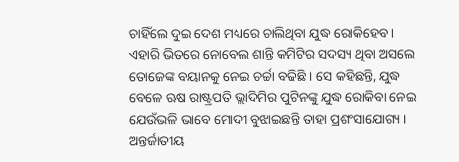ଚାହିଁଲେ ଦୁଇ ଦେଶ ମଧ୍ୟରେ ଚାଲିଥିବା ଯୁଦ୍ଧ ରୋକିହେବ । ଏହାରି ଭିତରେ ନୋବେଲ ଶାନ୍ତି କମିଟିର ସଦସ୍ୟ ଥିବା ଅସଲେ ତୋଜେଙ୍କ ବୟାନକୁ ନେଇ ଚର୍ଚ୍ଚା ବଢିଛି । ସେ କହିଛନ୍ତି, ଯୁଦ୍ଧ ବେଳେ ଋଷ ରାଷ୍ଟ୍ରପତି ଭ୍ଲାଦିମିର ପୁଟିନଙ୍କୁ ଯୁଦ୍ଧ ରୋକିବା ନେଇ ଯେଉଁଭଳି ଭାବେ ମୋଦୀ ବୁଝାଇଛନ୍ତି ତାହା ପ୍ରଶଂସାଯୋଗ୍ୟ । ଅନ୍ତର୍ଜାତୀୟ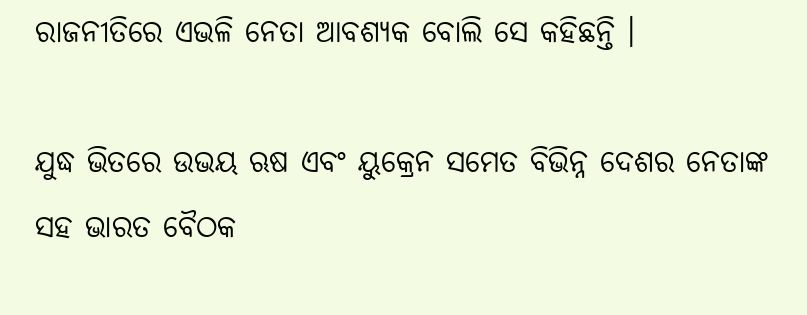ରାଜନୀତିରେ ଏଭଳି ନେତା ଆବଶ୍ୟକ ବୋଲି ସେ କହିଛନ୍ତି ।

ଯୁଦ୍ଧ ଭିତରେ ଉଭୟ ଋଷ ଏବଂ ୟୁକ୍ରେନ ସମେତ ବିଭିନ୍ନ ଦେଶର ନେତାଙ୍କ ସହ ଭାରତ ବୈଠକ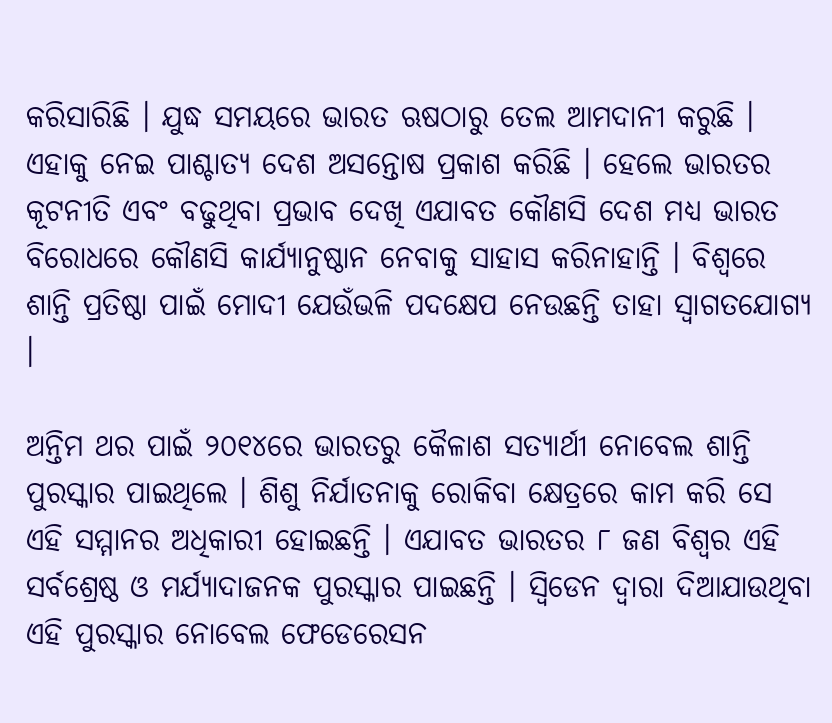କରିସାରିଛି । ଯୁଦ୍ଧ ସମୟରେ ଭାରତ ଋଷଠାରୁ ତେଲ ଆମଦାନୀ କରୁଛି । ଏହାକୁ ନେଇ ପାଶ୍ଚାତ୍ୟ ଦେଶ ଅସନ୍ତୋଷ ପ୍ରକାଶ କରିଛି । ହେଲେ ଭାରତର କୂଟନୀତି ଏବଂ ବଢୁଥିବା ପ୍ରଭାବ ଦେଖି ଏଯାବତ କୌଣସି ଦେଶ ମଧ୍ୟ ଭାରତ ବିରୋଧରେ କୌଣସି କାର୍ଯ୍ୟାନୁଷ୍ଠାନ ନେବାକୁ ସାହାସ କରିନାହାନ୍ତି । ବିଶ୍ୱରେ ଶାନ୍ତି ପ୍ରତିଷ୍ଠା ପାଇଁ ମୋଦୀ ଯେଉଁଭଳି ପଦକ୍ଷେପ ନେଉଛନ୍ତି ତାହା ସ୍ୱାଗତଯୋଗ୍ୟ ।

ଅନ୍ତିମ ଥର ପାଇଁ ୨୦୧୪ରେ ଭାରତରୁ କୈଳାଶ ସତ୍ୟାର୍ଥୀ ନୋବେଲ ଶାନ୍ତି ପୁରସ୍କାର ପାଇଥିଲେ । ଶିଶୁ ନିର୍ଯାତନାକୁ ରୋକିବା କ୍ଷେତ୍ରରେ କାମ କରି ସେ ଏହି ସମ୍ମାନର ଅଧିକାରୀ ହୋଇଛନ୍ତି । ଏଯାବତ ଭାରତର ୮ ଜଣ ବିଶ୍ୱର ଏହି ସର୍ବଶ୍ରେଷ୍ଠ ଓ ମର୍ଯ୍ୟାଦାଜନକ ପୁରସ୍କାର ପାଇଛନ୍ତି । ସ୍ୱିଡେନ ଦ୍ୱାରା ଦିଆଯାଉଥିବା ଏହି ପୁରସ୍କାର ନୋବେଲ ଫେଡେରେସନ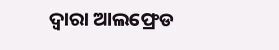ଦ୍ୱାରା ଆଲଫ୍ରେଡ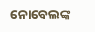ନୋବେଲଙ୍କ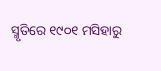ସ୍ମୃତିରେ ୧୯୦୧ ମସିହାରୁ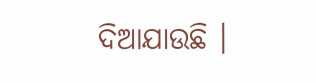ଦିଆଯାଉଛି ।